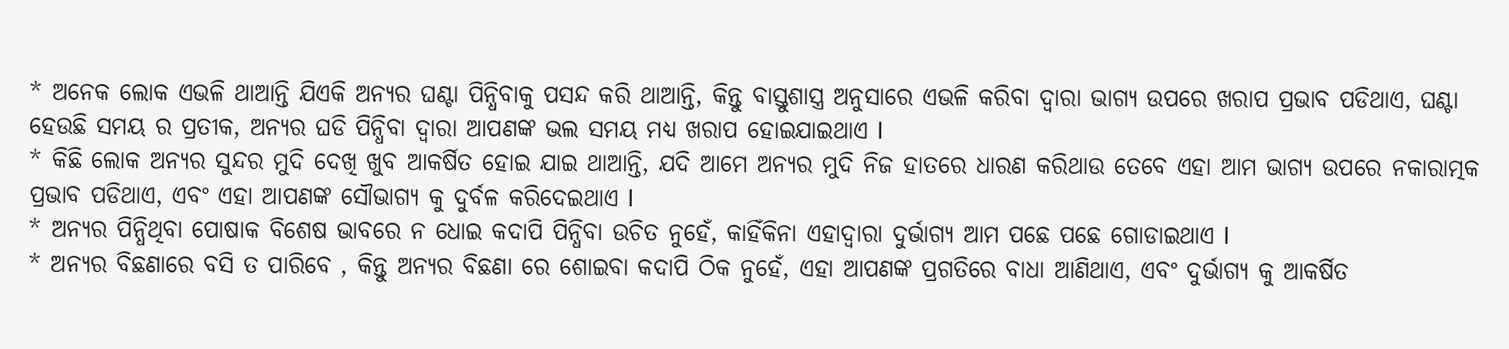* ଅନେକ ଲୋକ ଏଭଳି ଥାଆନ୍ତି ଯିଏକି ଅନ୍ୟର ଘଣ୍ଟା ପିନ୍ଧିବାକୁ ପସନ୍ଦ କରି ଥାଆନ୍ତି, କିନ୍ତୁ ବାସ୍ତୁଶାସ୍ତ୍ର ଅନୁସାରେ ଏଭଳି କରିବା ଦ୍ୱାରା ଭାଗ୍ୟ ଉପରେ ଖରାପ ପ୍ରଭାବ ପଡିଥାଏ, ଘଣ୍ଟା ହେଉଛି ସମୟ ର ପ୍ରତୀକ, ଅନ୍ୟର ଘଡି ପିନ୍ଧିବା ଦ୍ୱାରା ଆପଣଙ୍କ ଭଲ ସମୟ ମଧ୍ୟ ଖରାପ ହୋଇଯାଇଥାଏ l
* କିଛି ଲୋକ ଅନ୍ୟର ସୁନ୍ଦର ମୁଦି ଦେଖି ଖୁବ ଆକର୍ଷିତ ହୋଇ ଯାଇ ଥାଆନ୍ତି, ଯଦି ଆମେ ଅନ୍ୟର ମୁଦି ନିଜ ହାତରେ ଧାରଣ କରିଥାଉ ତେବେ ଏହା ଆମ ଭାଗ୍ୟ ଉପରେ ନକାରାତ୍ମକ ପ୍ରଭାବ ପଡିଥାଏ, ଏବଂ ଏହା ଆପଣଙ୍କ ସୌଭାଗ୍ୟ କୁ ଦୁର୍ବଳ କରିଦେଇଥାଏ l
* ଅନ୍ୟର ପିନ୍ଧିଥିବା ପୋଷାକ ବିଶେଷ ଭାବରେ ନ ଧୋଇ କଦାପି ପିନ୍ଧିବା ଉଚିତ ନୁହେଁ, କାହିଁକିନା ଏହାଦ୍ୱାରା ଦୁର୍ଭାଗ୍ୟ ଆମ ପଛେ ପଛେ ଗୋଡାଇଥାଏ l
* ଅନ୍ୟର ବିଛଣାରେ ବସି ତ ପାରିବେ , କିନ୍ତୁ ଅନ୍ୟର ବିଛଣା ରେ ଶୋଇବା କଦାପି ଠିକ ନୁହେଁ, ଏହା ଆପଣଙ୍କ ପ୍ରଗତିରେ ବାଧା ଆଣିଥାଏ, ଏବଂ ଦୁର୍ଭାଗ୍ୟ କୁ ଆକର୍ଷିତ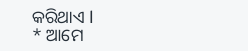କରିଥାଏ l
* ଆମେ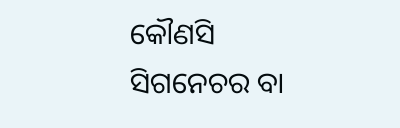କୌଣସି ସିଗନେଚର ବା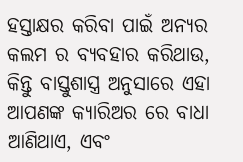ହସ୍ତାକ୍ଷର କରିବା ପାଇଁ ଅନ୍ୟର କଲମ ର ବ୍ୟବହାର କରିଥାଉ, କିନ୍ତୁ ବାସ୍ତୁଶାସ୍ତ୍ର ଅନୁସାରେ ଏହା ଆପଣଙ୍କ କ୍ୟାରିଅର ରେ ବାଧା ଆଣିଥାଏ, ଏବଂ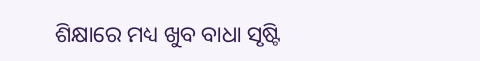ଶିକ୍ଷାରେ ମଧ୍ୟ ଖୁବ ବାଧା ସୃଷ୍ଟି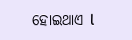ହୋଇଥାଏ l